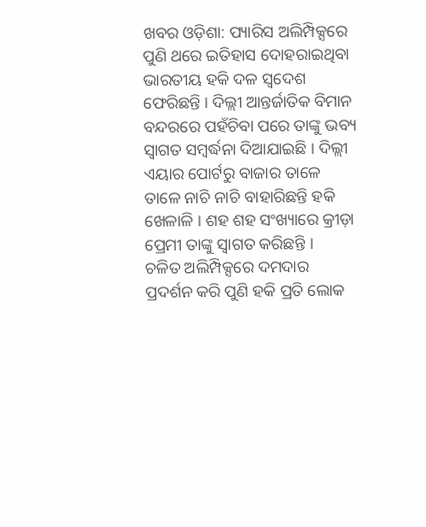ଖବର ଓଡ଼ିଶା: ପ୍ୟାରିସ ଅଲିମ୍ପିକ୍ସରେ ପୁଣି ଥରେ ଇତିହାସ ଦୋହରାଇଥିବା ଭାରତୀୟ ହକି ଦଳ ସ୍ୱଦେଶ ଫେରିଛନ୍ତି । ଦିଲ୍ଲୀ ଆନ୍ତର୍ଜାତିକ ବିମାନ ବନ୍ଦରରେ ପହଁଚିବା ପରେ ତାଙ୍କୁ ଭବ୍ୟ ସ୍ୱାଗତ ସମ୍ବର୍ଦ୍ଧନା ଦିଆଯାଇଛି । ଦିଲ୍ଲୀ ଏୟାର ପୋର୍ଟରୁ ବାଜାର ତାଳେ ତାଳେ ନାଚି ନାଚି ବାହାରିଛନ୍ତି ହକି ଖେଳାଳି । ଶହ ଶହ ସଂଖ୍ୟାରେ କ୍ରୀଡ଼ା ପ୍ରେମୀ ତାଙ୍କୁ ସ୍ୱାଗତ କରିଛନ୍ତି ।
ଚଳିତ ଅଲିମ୍ପିକ୍ସରେ ଦମଦାର ପ୍ରଦର୍ଶନ କରି ପୁଣି ହକି ପ୍ରତି ଲୋକ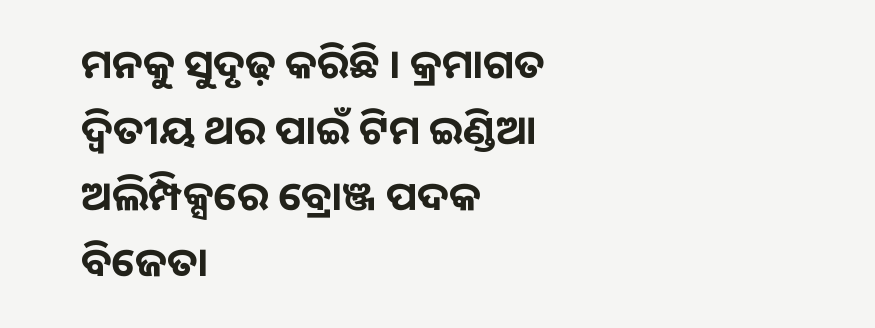ମନକୁ ସୁଦୃଢ଼ କରିଛି । କ୍ରମାଗତ ଦ୍ୱିତୀୟ ଥର ପାଇଁ ଟିମ ଇଣ୍ଡିଆ ଅଲିମ୍ପିକ୍ସରେ ବ୍ରୋଞ୍ଜ ପଦକ ବିଜେତା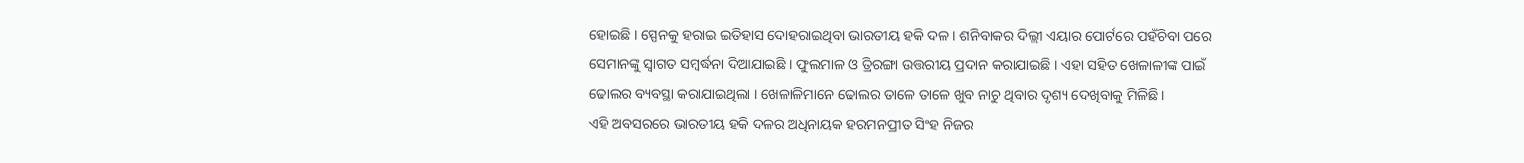ହୋଇଛି । ସ୍ପେନକୁ ହରାଇ ଇତିହାସ ଦୋହରାଇଥିବା ଭାରତୀୟ ହକି ଦଳ । ଶନିବାକର ଦିଲ୍ଲୀ ଏୟାର ପୋର୍ଟରେ ପହଁଚିବା ପରେ ସେମାନଙ୍କୁ ସ୍ୱାଗତ ସମ୍ବର୍ଦ୍ଧନା ଦିଆଯାଇଛି । ଫୁଲମାଳ ଓ ତ୍ରିରଙ୍ଗା ଉତ୍ତରୀୟ ପ୍ରଦାନ କରାଯାଇଛି । ଏହା ସହିତ ଖେଳାଳୀଙ୍କ ପାଇଁ ଢୋଲର ବ୍ୟବସ୍ଥା କରାଯାଇଥିଲା । ଖେଳାଳିମାନେ ଢୋଲର ତାଳେ ତାଳେ ଖୁବ ନାଚୁ ଥିବାର ଦୃଶ୍ୟ ଦେଖିବାକୁ ମିଳିଛି ।
ଏହି ଅବସରରେ ଭାରତୀୟ ହକି ଦଳର ଅଧିନାୟକ ହରମନପ୍ରୀତ ସିଂହ ନିଜର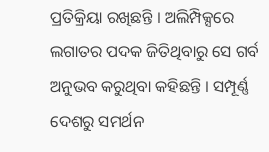ପ୍ରତିକ୍ରିୟା ରଖିଛନ୍ତି । ଅଲିମ୍ପିକ୍ସରେ ଲଗାତର ପଦକ ଜିତିଥିବାରୁ ସେ ଗର୍ବ ଅନୁଭବ କରୁଥିବା କହିଛନ୍ତି । ସମ୍ପୂର୍ଣ୍ଣ ଦେଶରୁ ସମର୍ଥନ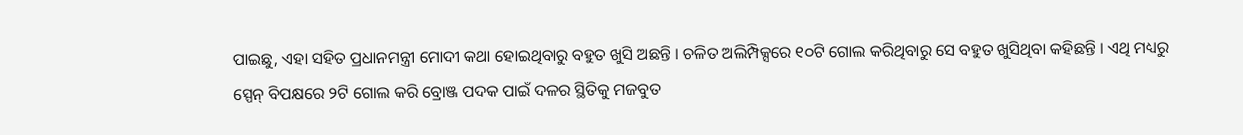ପାଇଛୁ, ଏହା ସହିତ ପ୍ରଧାନମନ୍ତ୍ରୀ ମୋଦୀ କଥା ହୋଇଥିବାରୁ ବହୁତ ଖୁସି ଅଛନ୍ତି । ଚଳିତ ଅଲିମ୍ପିକ୍ସରେ ୧୦ଟି ଗୋଲ କରିଥିବାରୁ ସେ ବହୁତ ଖୁସିଥିବା କହିଛନ୍ତି । ଏଥି ମଧ୍ୟରୁ ସ୍ପେନ୍ ବିପକ୍ଷରେ ୨ଟି ଗୋଲ କରି ବ୍ରୋଞ୍ଜ ପଦକ ପାଇଁ ଦଳର ସ୍ଥିତିକୁ ମଜବୁତ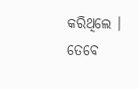କରିଥିଲେ ।
ତେବେ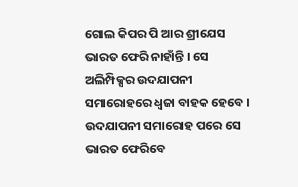ଗୋଲ କିପର ପି ଆର ଶ୍ରୀଯେସ ଭାରତ ଫେରି ନାହାଁନ୍ତି । ସେ ଅଲିମ୍ପିକ୍ସର ଉଦଯାପନୀ ସମାରୋହରେ ଧ୍ୱଜା ବାହକ ହେବେ । ଉଦଯାପନୀ ସମାରୋହ ପରେ ସେ ଭାରତ ଫେରିବେ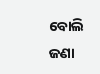ବୋଲି ଜଣା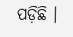ପଡ଼ିଛି ।